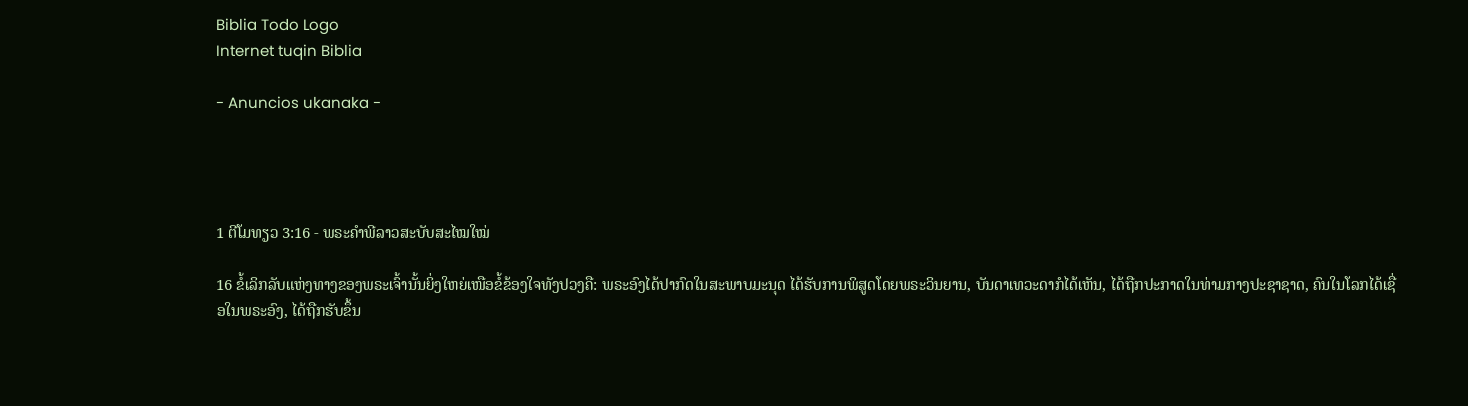Biblia Todo Logo
Internet tuqin Biblia

- Anuncios ukanaka -




1 ຕີໂມທຽວ 3:16 - ພຣະຄຳພີລາວສະບັບສະໄໝໃໝ່

16 ຂໍ້ເລິກລັບແຫ່ງທາງຂອງພຣະເຈົ້ານັ້ນຍິ່ງໃຫຍ່ເໜືອຂໍ້ຂ້ອງໃຈທັງປວງຄື: ພຣະອົງໄດ້ປາກົດໃນສະພາບມະນຸດ ໄດ້ຮັບການພິສູດໂດຍພຣະວິນຍານ, ບັນດາເທວະດາກໍໄດ້ເຫັນ, ໄດ້ຖືກປະກາດໃນທ່າມກາງປະຊາຊາດ, ຄົນໃນໂລກໄດ້ເຊື່ອໃນພຣະອົງ, ໄດ້ຖືກຮັບຂຶ້ນ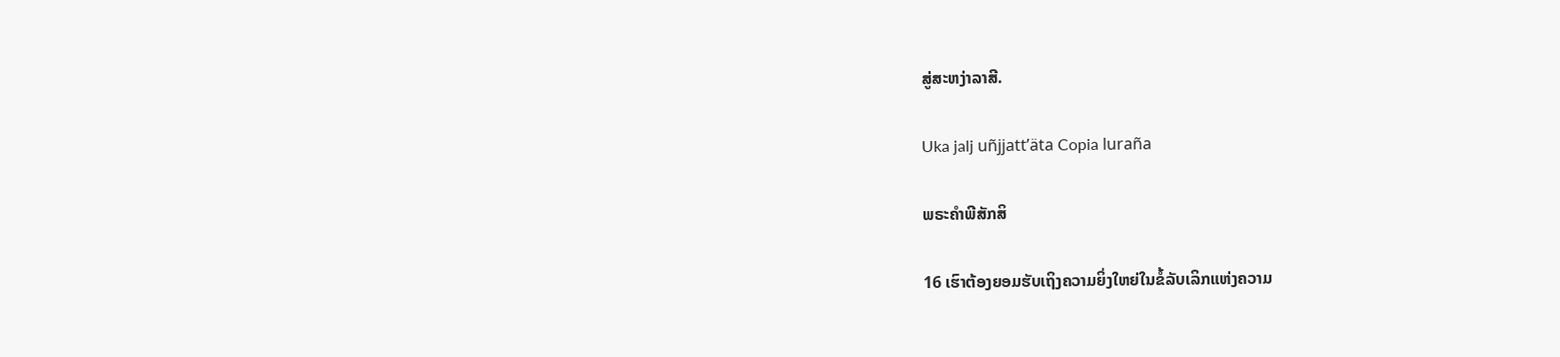ສູ່ສະຫງ່າລາສີ.

Uka jalj uñjjattʼäta Copia luraña

ພຣະຄຳພີສັກສິ

16 ເຮົາຕ້ອງຍອມຮັບເຖິງຄວາມຍິ່ງໃຫຍ່ໃນຂໍ້ລັບເລິກແຫ່ງຄວາມ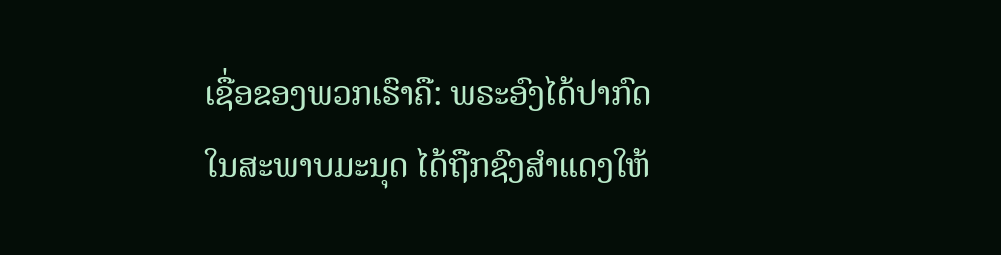ເຊື່ອຂອງພວກເຮົາຄື: ພຣະອົງໄດ້ປາກົດໃນສະພາບມະນຸດ ໄດ້ຖືກຊົງສຳແດງໃຫ້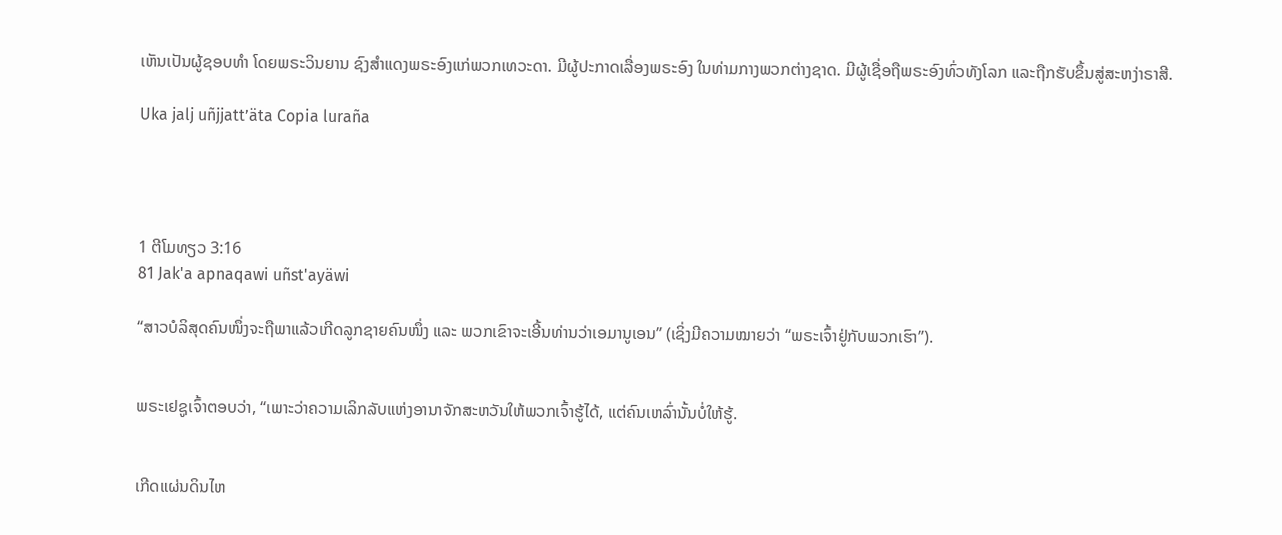ເຫັນເປັນຜູ້ຊອບທຳ ໂດຍພຣະວິນຍານ ຊົງສຳແດງພຣະອົງແກ່ພວກເທວະດາ. ມີຜູ້ປະກາດເລື່ອງພຣະອົງ ໃນທ່າມກາງພວກຕ່າງຊາດ. ມີຜູ້ເຊື່ອຖືພຣະອົງທົ່ວທັງໂລກ ແລະຖືກຮັບຂຶ້ນສູ່ສະຫງ່າຣາສີ.

Uka jalj uñjjattʼäta Copia luraña




1 ຕີໂມທຽວ 3:16
81 Jak'a apnaqawi uñst'ayäwi

“ສາວບໍລິສຸດຄົນໜຶ່ງຈະຖືພາແລ້ວເກີດລູກຊາຍຄົນໜຶ່ງ ແລະ ພວກເຂົາຈະເອີ້ນທ່ານວ່າເອມານູເອນ” (ເຊິ່ງມີຄວາມໝາຍວ່າ “ພຣະເຈົ້າຢູ່ກັບພວກເຮົາ”).


ພຣະເຢຊູເຈົ້າຕອບວ່າ, “ເພາະວ່າຄວາມເລິກລັບແຫ່ງອານາຈັກສະຫວັນໃຫ້ພວກເຈົ້າຮູ້ໄດ້, ແຕ່ຄົນເຫລົ່ານັ້ນບໍ່ໃຫ້ຮູ້.


ເກີດແຜ່ນດິນໄຫ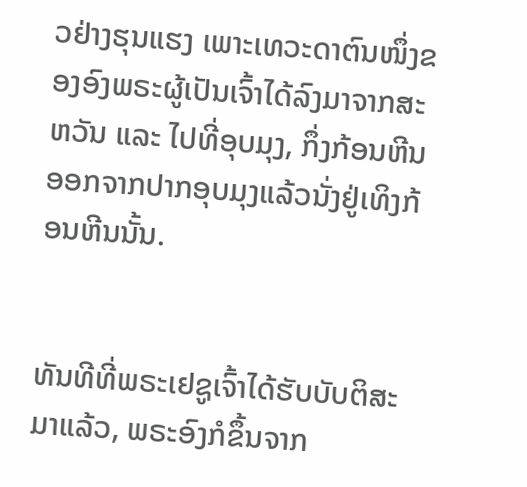ວຢ່າງຮຸນແຮງ ເພາະເທວະດາຕົນໜຶ່ງຂອງອົງພຣະຜູ້ເປັນເຈົ້າໄດ້ລົງມາຈາກສະຫວັນ ແລະ ໄປທີ່ອຸບມຸງ, ກຶ່ງກ້ອນຫີນອອກຈາກປາກອຸບມຸງແລ້ວນັ່ງຢູ່ເທິງກ້ອນຫີນນັ້ນ.


ທັນທີທີ່ພຣະເຢຊູເຈົ້າໄດ້ຮັບບັບຕິສະມາແລ້ວ, ພຣະອົງກໍຂຶ້ນຈາກ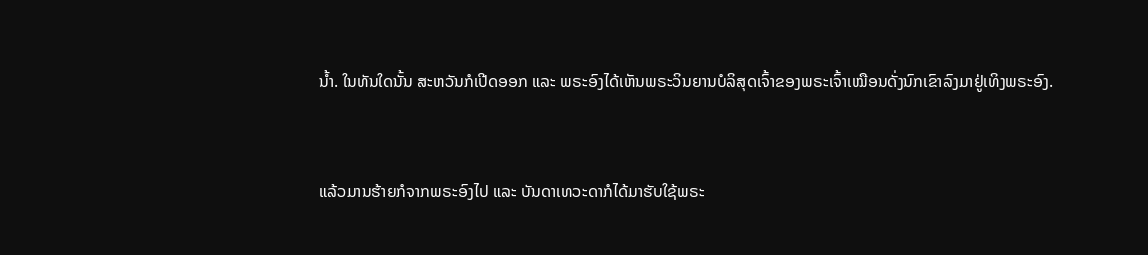ນ້ຳ. ໃນທັນໃດນັ້ນ ສະຫວັນກໍເປີດອອກ ແລະ ພຣະອົງໄດ້ເຫັນພຣະວິນຍານບໍລິສຸດເຈົ້າຂອງພຣະເຈົ້າເໝືອນດັ່ງນົກເຂົາລົງມາຢູ່ເທິງພຣະອົງ.


ແລ້ວມານຮ້າຍກໍຈາກພຣະອົງໄປ ແລະ ບັນດາເທວະດາກໍໄດ້ມາຮັບໃຊ້ພຣະ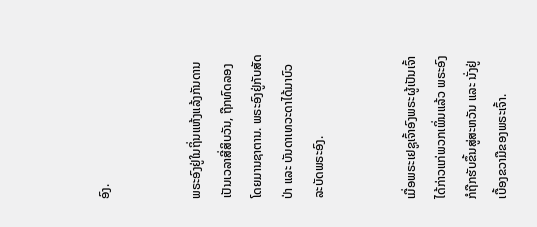ອົງ.


ພຣະອົງຢູ່ໃນຖິ່ນແຫ້ງແລ້ງກັນດານເປັນເວລາສີ່ສິບວັນ, ຖືກທົດລອງໂດຍມານຊາຕານ. ພຣະອົງຢູ່ກັບສັດປ່າ ແລະ ບັນດາເທວະດາໄດ້ມາບົວລະບັດພຣະອົງ.


ເມື່ອພຣະເຢຊູເຈົ້າອົງພຣະຜູ້ເປັນເຈົ້າໄດ້ກ່າວແກ່ພວກເພິ່ນແລ້ວ ພຣະອົງກໍຖືກຮັບຂຶ້ນສູ່ສະຫວັນ ແລະ ນັ່ງຢູ່ເບື້ອງຂວາມືຂອງພຣະເຈົ້າ.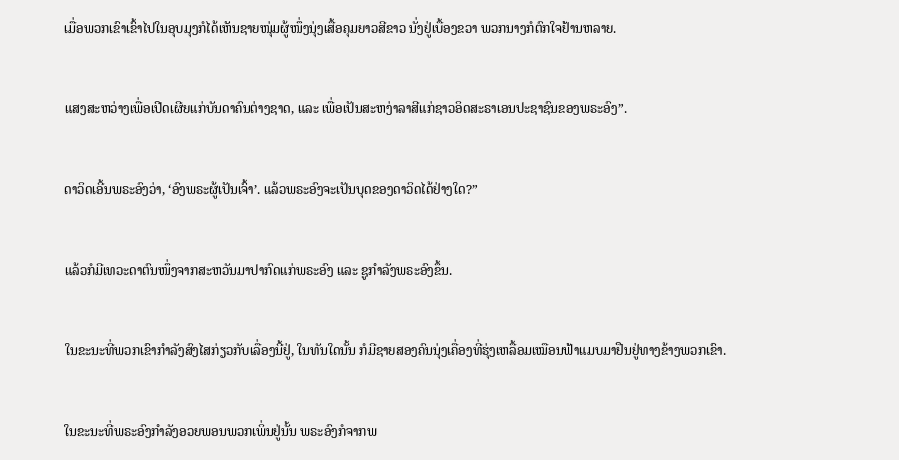ເມື່ອພວກເຂົາເຂົ້າໄປໃນອຸບມຸງກໍໄດ້ເຫັນຊາຍໜຸ່ມຜູ້ໜຶ່ງນຸ່ງເສື້ອຄຸມຍາວສີຂາວ ນັ່ງຢູ່ເບື້ອງຂວາ ພວກນາງກໍຕົກໃຈຢ້ານຫລາຍ.


ແສງສະຫວ່າງເພື່ອເປີດເຜີຍແກ່ບັນດາຄົນຕ່າງຊາດ, ແລະ ເພື່ອເປັນສະຫງ່າລາສີແກ່ຊາວອິດສະຣາເອນປະຊາຊົນຂອງພຣະອົງ”.


ດາວິດເອີ້ນພຣະອົງວ່າ, ‘ອົງພຣະຜູ້ເປັນເຈົ້າ’. ແລ້ວພຣະອົງຈະເປັນບຸດຂອງດາວິດໄດ້ຢ່າງໃດ?”


ແລ້ວກໍມີເທວະດາຕົນໜຶ່ງຈາກສະຫວັນມາປາກົດແກ່ພຣະອົງ ແລະ ຊູກຳລັງພຣະອົງຂຶ້ນ.


ໃນຂະນະທີ່ພວກເຂົາກຳລັງສົງໄສກ່ຽວກັບເລື່ອງນີ້ຢູ່, ໃນທັນໃດນັ້ນ ກໍມີຊາຍສອງຄົນນຸ່ງເຄື່ອງທີ່ຮຸ່ງເຫລື້ອມເໝືອນຟ້າແມບມາຢືນຢູ່ທາງຂ້າງພວກເຂົາ.


ໃນຂະນະທີ່ພຣະອົງກຳລັງອວຍພອນພວກເພິ່ນຢູ່ນັ້ນ ພຣະອົງກໍຈາກພ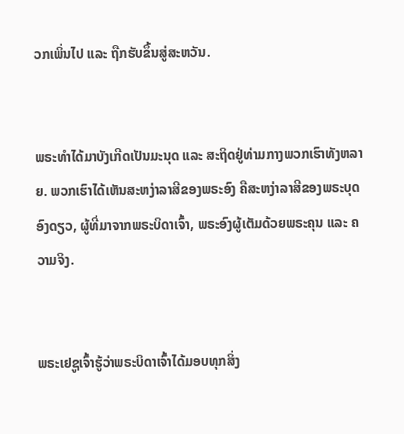ວກເພິ່ນໄປ ແລະ ຖືກຮັບຂຶ້ນສູ່ສະຫວັນ.


ພຣະທຳໄດ້ມາບັງເກີດເປັນມະນຸດ ແລະ ສະຖິດຢູ່ທ່າມກາງພວກເຮົາທັງຫລາຍ. ພວກເຮົາໄດ້ເຫັນສະຫງ່າລາສີຂອງພຣະອົງ ຄືສະຫງ່າລາສີຂອງພຣະບຸດອົງດຽວ, ຜູ້ທີ່ມາຈາກພຣະບິດາເຈົ້າ, ພຣະອົງຜູ້ເຕັມດ້ວຍພຣະຄຸນ ແລະ ຄວາມຈິງ.


ພຣະເຢຊູເຈົ້າຮູ້ວ່າພຣະບິດາເຈົ້າໄດ້ມອບທຸກສິ່ງ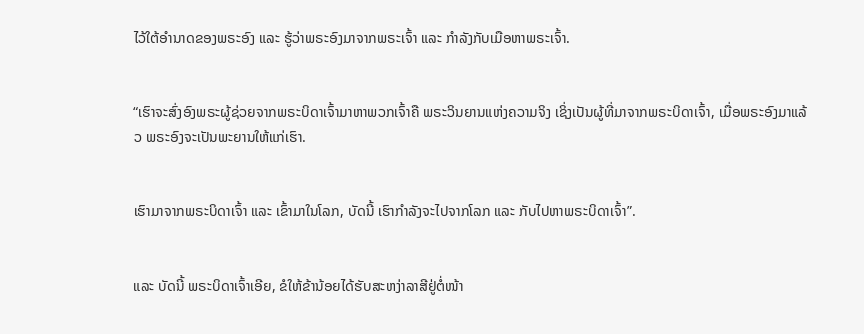ໄວ້ໃຕ້ອຳນາດຂອງພຣະອົງ ແລະ ຮູ້ວ່າພຣະອົງມາຈາກພຣະເຈົ້າ ແລະ ກຳລັງກັບເມືອຫາພຣະເຈົ້າ.


“ເຮົາຈະສົ່ງອົງພຣະຜູ້ຊ່ວຍຈາກພຣະບິດາເຈົ້າມາຫາພວກເຈົ້າຄື ພຣະວິນຍານແຫ່ງຄວາມຈິງ ເຊິ່ງເປັນຜູ້ທີ່ມາຈາກພຣະບິດາເຈົ້າ, ເມື່ອພຣະອົງມາແລ້ວ ພຣະອົງຈະເປັນພະຍານໃຫ້ແກ່ເຮົາ.


ເຮົາມາຈາກພຣະບິດາເຈົ້າ ແລະ ເຂົ້າມາໃນໂລກ, ບັດນີ້ ເຮົາກຳລັງຈະໄປຈາກໂລກ ແລະ ກັບໄປຫາພຣະບິດາເຈົ້າ”.


ແລະ ບັດນີ້ ພຣະບິດາເຈົ້າເອີຍ, ຂໍໃຫ້ຂ້ານ້ອຍໄດ້ຮັບສະຫງ່າລາສີຢູ່ຕໍ່ໜ້າ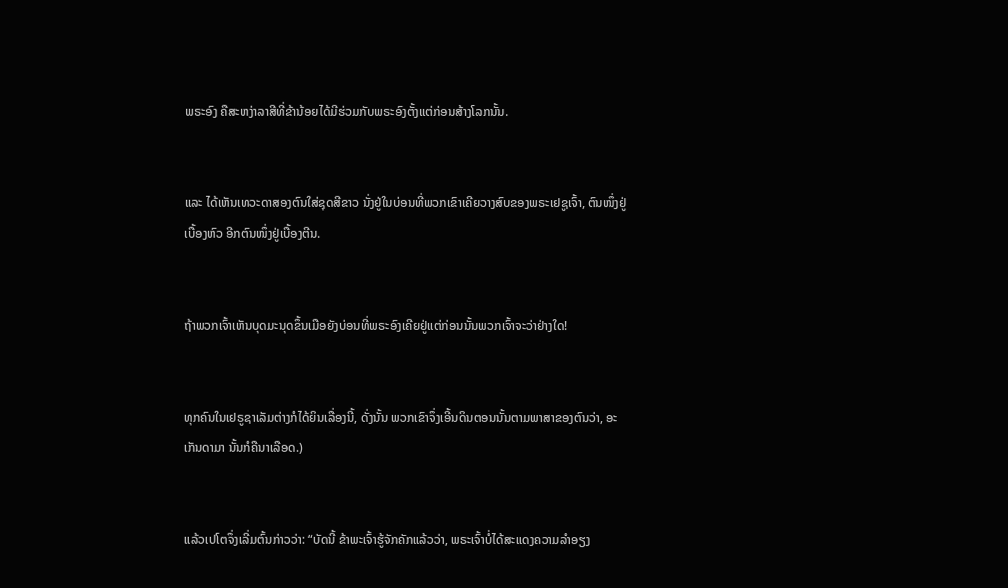ພຣະອົງ ຄືສະຫງ່າລາສີທີ່ຂ້ານ້ອຍໄດ້ມີຮ່ວມກັບພຣະອົງຕັ້ງແຕ່ກ່ອນສ້າງໂລກນັ້ນ.


ແລະ ໄດ້ເຫັນເທວະດາສອງຕົນໃສ່ຊຸດສີຂາວ ນັ່ງຢູ່ໃນບ່ອນທີ່ພວກເຂົາເຄີຍວາງສົບຂອງພຣະເຢຊູເຈົ້າ, ຕົນໜຶ່ງຢູ່ເບື້ອງຫົວ ອີກຕົນໜຶ່ງຢູ່ເບື້ອງຕີນ.


ຖ້າພວກເຈົ້າເຫັນບຸດມະນຸດຂຶ້ນເມືອຍັງບ່ອນທີ່ພຣະອົງເຄີຍຢູ່ແຕ່ກ່ອນນັ້ນພວກເຈົ້າຈະວ່າຢ່າງໃດ!


ທຸກຄົນໃນເຢຣູຊາເລັມຕ່າງກໍໄດ້ຍິນເລື່ອງນີ້, ດັ່ງນັ້ນ ພວກເຂົາຈຶ່ງເອີ້ນດິນຕອນນັ້ນຕາມພາສາຂອງຕົນວ່າ, ອະເກັນດາມາ ນັ້ນກໍຄືນາເລືອດ.)


ແລ້ວເປໂຕຈຶ່ງເລີ່ມຕົ້ນກ່າວວ່າ: “ບັດນີ້ ຂ້າພະເຈົ້າຮູ້ຈັກຄັກແລ້ວວ່າ, ພຣະເຈົ້າບໍ່ໄດ້ສະແດງຄວາມລຳອຽງ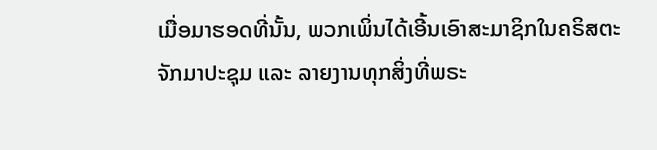ເມື່ອມາຮອດທີ່ນັ້ນ, ພວກເພິ່ນໄດ້ເອີ້ນເອົາສະມາຊິກໃນຄຣິສຕະຈັກມາປະຊຸມ ແລະ ລາຍງານທຸກສິ່ງທີ່ພຣະ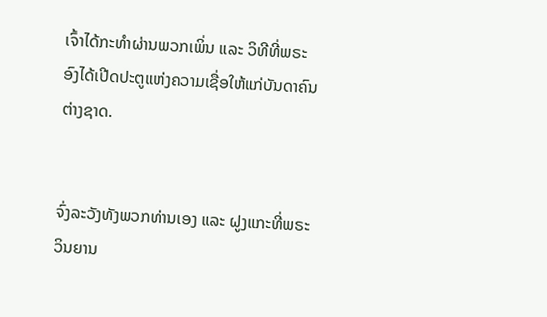ເຈົ້າໄດ້ກະທຳຜ່ານພວກເພິ່ນ ແລະ ວິທີທີ່ພຣະອົງໄດ້ເປີດປະຕູແຫ່ງຄວາມເຊື່ອໃຫ້ແກ່ບັນດາຄົນຕ່າງຊາດ.


ຈົ່ງລະວັງທັງພວກທ່ານເອງ ແລະ ຝູງແກະທີ່ພຣະວິນຍານ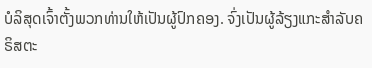ບໍລິສຸດເຈົ້າຕັ້ງພວກທ່ານໃຫ້ເປັນຜູ້ປົກຄອງ. ຈົ່ງເປັນຜູ້ລ້ຽງແກະສຳລັບຄຣິສຕະ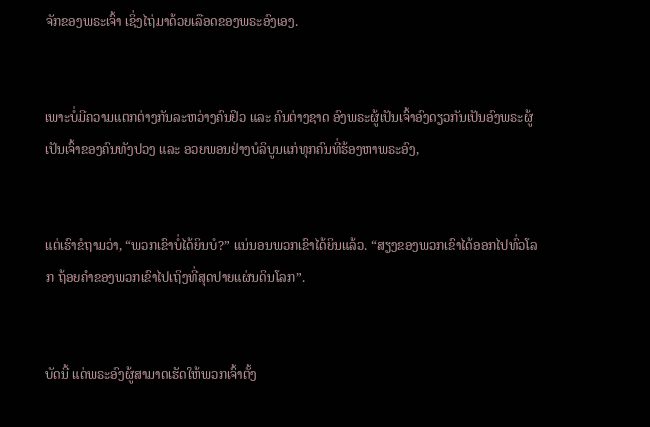ຈັກຂອງພຣະເຈົ້າ ເຊິ່ງໄຖ່ມາດ້ວຍເລືອດຂອງພຣະອົງເອງ.


ເພາະບໍ່ມີຄວາມແຕກຕ່າງກັນລະຫວ່າງຄົນຢິວ ແລະ ຄົນຕ່າງຊາດ ອົງພຣະຜູ້ເປັນເຈົ້າອົງດຽວກັນເປັນອົງພຣະຜູ້ເປັນເຈົ້າຂອງຄົນທັງປວງ ແລະ ອວຍພອນຢ່າງບໍລິບູນແກ່ທຸກຄົນທີ່ຮ້ອງຫາພຣະອົງ,


ແຕ່ເຮົາຂໍຖາມວ່າ, “ພວກເຂົາບໍ່ໄດ້ຍິນບໍ?” ແນ່ນອນພວກເຂົາໄດ້ຍິນແລ້ວ. “ສຽງຂອງພວກເຂົາໄດ້ອອກໄປທົ່ວໂລກ ຖ້ອຍຄຳຂອງພວກເຂົາໄປເຖິງທີ່ສຸດປາຍແຜ່ນດິນໂລກ”.


ບັດນີ້ ແດ່ພຣະອົງຜູ້ສາມາດເຮັດໃຫ້ພວກເຈົ້າຕັ້ງ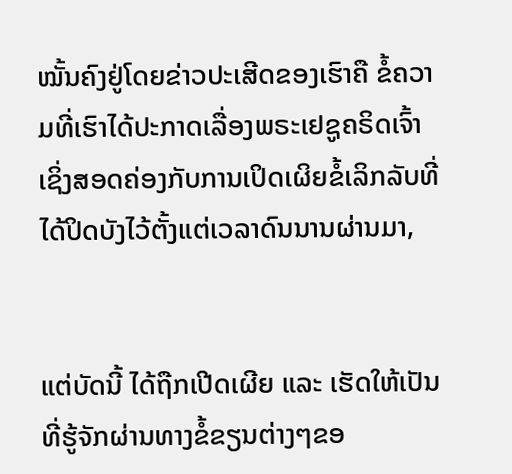ໝັ້ນຄົງຢູ່ໂດຍຂ່າວປະເສີດຂອງເຮົາຄື ຂໍ້ຄວາມທີ່ເຮົາໄດ້ປະກາດເລື່ອງພຣະເຢຊູຄຣິດເຈົ້າ ເຊິ່ງສອດຄ່ອງກັບການເປິດເຜິຍຂໍ້ເລິກລັບທີ່ໄດ້ປິດບັງໄວ້ຕັ້ງແຕ່ເວລາດົນນານຜ່ານມາ,


ແຕ່ບັດນີ້ ໄດ້ຖືກເປີດເຜີຍ ແລະ ເຮັດໃຫ້ເປັນທີ່ຮູ້ຈັກຜ່ານທາງຂໍ້ຂຽນຕ່າງໆຂອ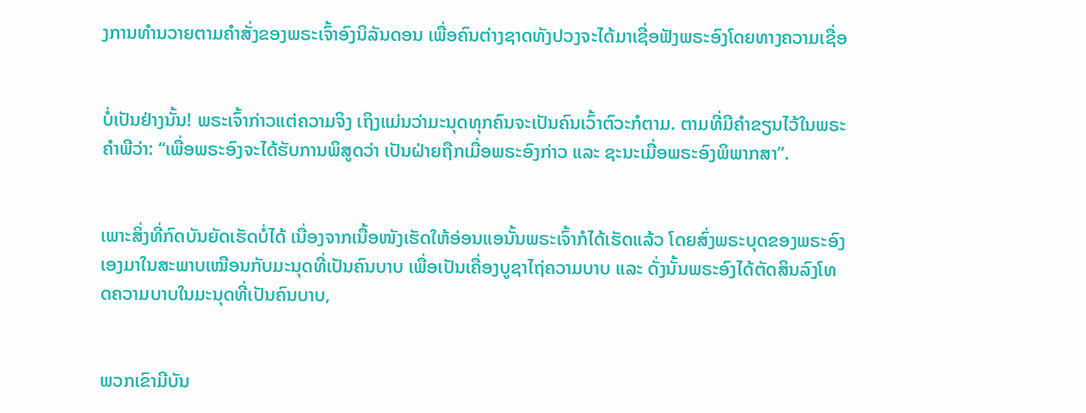ງການທຳນວາຍຕາມຄຳສັ່ງຂອງພຣະເຈົ້າອົງນິລັນດອນ ເພື່ອຄົນຕ່າງຊາດທັງປວງຈະໄດ້ມາເຊື່ອຟັງພຣະອົງໂດຍທາງຄວາມເຊື່ອ


ບໍ່ເປັນຢ່າງນັ້ນ! ພຣະເຈົ້າກ່າວແຕ່ຄວາມຈິງ ເຖິງແມ່ນວ່າມະນຸດທຸກຄົນຈະເປັນຄົນເວົ້າຕົວະກໍຕາມ. ຕາມທີ່ມີຄຳຂຽນໄວ້ໃນພຣະຄຳພີວ່າ: “ເພື່ອພຣະອົງຈະໄດ້ຮັບການພິສູດວ່າ ເປັນຝ່າຍຖືກເມື່ອພຣະອົງກ່າວ ແລະ ຊະນະເມື່ອພຣະອົງພິພາກສາ”.


ເພາະສິ່ງທີ່ກົດບັນຍັດເຮັດບໍ່ໄດ້ ເນື່ອງຈາກເນື້ອໜັງເຮັດໃຫ້ອ່ອນແອນັ້ນພຣະເຈົ້າກໍໄດ້ເຮັດແລ້ວ ໂດຍສົ່ງພຣະບຸດຂອງພຣະອົງເອງມາໃນສະພາບເໝືອນກັບມະນຸດທີ່ເປັນຄົນບາບ ເພື່ອເປັນເຄື່ອງບູຊາໄຖ່ຄວາມບາບ ແລະ ດັ່ງນັ້ນພຣະອົງໄດ້ຕັດສິນລົງໂທດຄວາມບາບໃນມະນຸດທີ່ເປັນຄົນບາບ,


ພວກເຂົາມີບັນ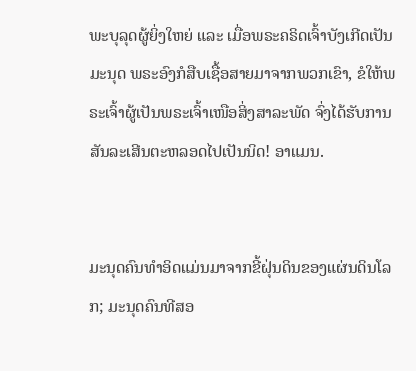ພະບຸລຸດຜູ້ຍິ່ງໃຫຍ່ ແລະ ເມື່ອພຣະຄຣິດເຈົ້າບັງເກີດເປັນມະນຸດ ພຣະອົງກໍສືບເຊື້ອສາຍມາຈາກພວກເຂົາ, ຂໍໃຫ້ພຣະເຈົ້າຜູ້ເປັນພຣະເຈົ້າເໜືອສິ່ງສາລະພັດ ຈົ່ງໄດ້ຮັບການສັນລະເສີນຕະຫລອດໄປເປັນນິດ! ອາແມນ.


ມະນຸດຄົນທຳອິດແມ່ນມາຈາກຂີ້ຝຸ່ນດິນຂອງແຜ່ນດິນໂລກ; ມະນຸດຄົນທີສອ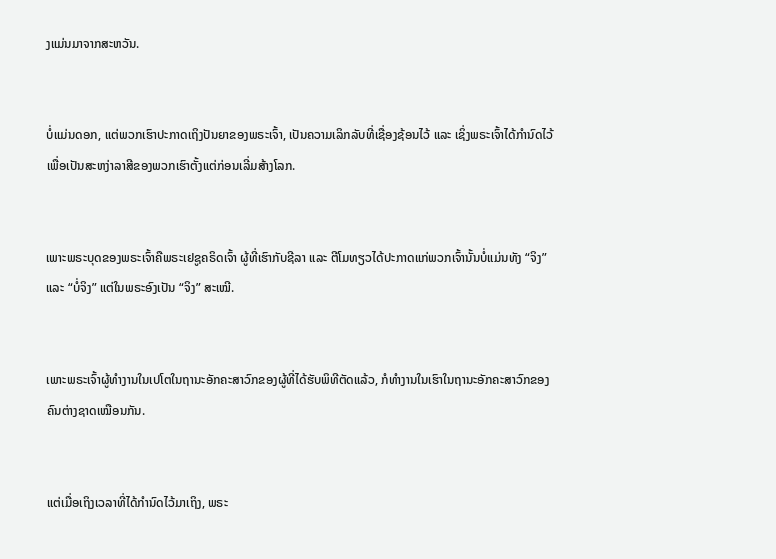ງແມ່ນມາຈາກສະຫວັນ.


ບໍ່ແມ່ນດອກ, ແຕ່ພວກເຮົາປະກາດເຖິງປັນຍາຂອງພຣະເຈົ້າ, ເປັນຄວາມເລິກລັບທີ່ເຊື່ອງຊ້ອນໄວ້ ແລະ ເຊິ່ງພຣະເຈົ້າໄດ້ກຳນົດໄວ້ເພື່ອເປັນສະຫງ່າລາສີຂອງພວກເຮົາຕັ້ງແຕ່ກ່ອນເລີ່ມສ້າງໂລກ.


ເພາະພຣະບຸດຂອງພຣະເຈົ້າຄືພຣະເຢຊູຄຣິດເຈົ້າ ຜູ້ທີ່ເຮົາກັບຊີລາ ແລະ ຕີໂມທຽວໄດ້ປະກາດແກ່ພວກເຈົ້ານັ້ນບໍ່ແມ່ນທັງ “ຈິງ” ແລະ “ບໍ່ຈິງ” ແຕ່ໃນພຣະອົງເປັນ “ຈິງ” ສະເໝີ.


ເພາະພຣະເຈົ້າຜູ້ທຳງານໃນເປໂຕໃນຖານະອັກຄະສາວົກຂອງຜູ້ທີ່ໄດ້ຮັບພິທີຕັດແລ້ວ, ກໍທຳງານໃນເຮົາໃນຖານະອັກຄະສາວົກຂອງຄົນຕ່າງຊາດເໝືອນກັນ.


ແຕ່ເມື່ອເຖິງເວລາທີ່ໄດ້ກຳນົດໄວ້ມາເຖິງ, ພຣະ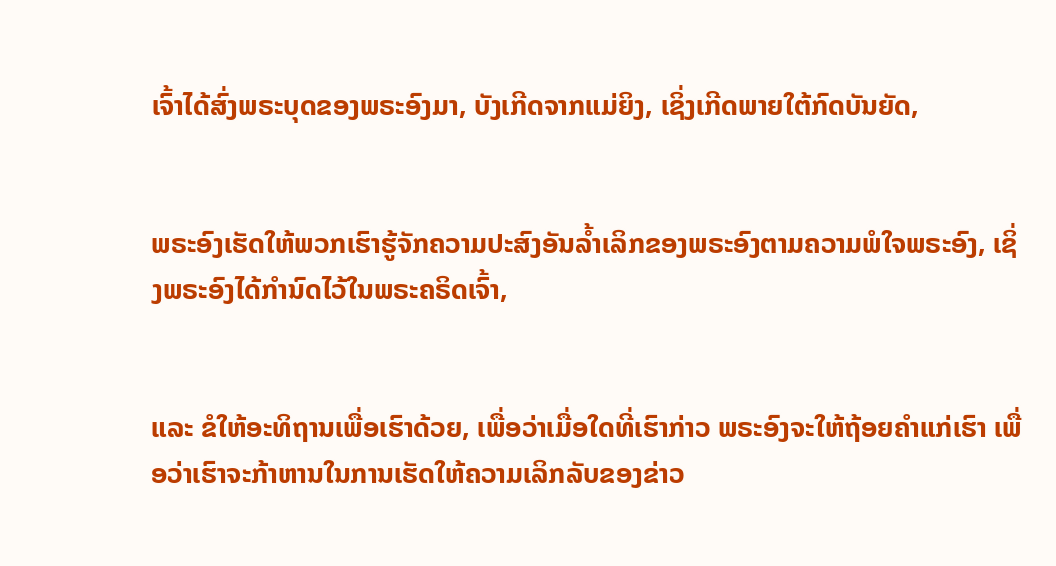ເຈົ້າໄດ້ສົ່ງພຣະບຸດຂອງພຣະອົງມາ, ບັງເກີດຈາກແມ່ຍິງ, ເຊິ່ງເກີດພາຍໃຕ້ກົດບັນຍັດ,


ພຣະອົງເຮັດໃຫ້ພວກເຮົາຮູ້ຈັກຄວາມປະສົງອັນລ້ຳເລິກຂອງພຣະອົງຕາມຄວາມພໍໃຈພຣະອົງ, ເຊິ່ງພຣະອົງໄດ້ກຳນົດໄວ້ໃນພຣະຄຣິດເຈົ້າ,


ແລະ ຂໍໃຫ້ອະທິຖານເພື່ອເຮົາດ້ວຍ, ເພື່ອວ່າເມື່ອໃດທີ່ເຮົາກ່າວ ພຣະອົງຈະໃຫ້ຖ້ອຍຄຳແກ່ເຮົາ ເພື່ອວ່າເຮົາຈະກ້າຫານໃນການເຮັດໃຫ້ຄວາມເລິກລັບຂອງຂ່າວ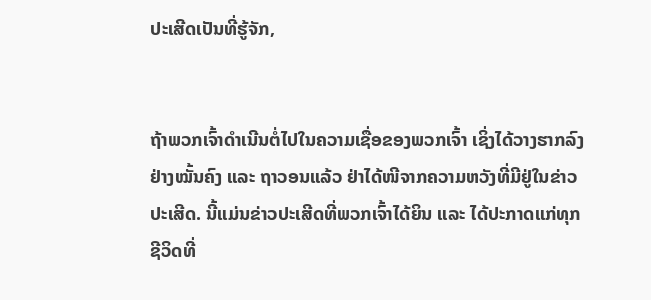ປະເສີດເປັນທີ່ຮູ້ຈັກ,


ຖ້າພວກເຈົ້າດໍາເນີນຕໍ່ໄປໃນຄວາມເຊື່ອຂອງພວກເຈົ້າ ເຊິ່ງໄດ້ວາງຮາກລົງຢ່າງໝັ້ນຄົງ ແລະ ຖາວອນແລ້ວ ຢ່າໄດ້ໜີຈາກຄວາມຫວັງທີ່ມີຢູ່ໃນຂ່າວປະເສີດ. ນີ້ແມ່ນຂ່າວປະເສີດທີ່ພວກເຈົ້າໄດ້ຍິນ ແລະ ໄດ້ປະກາດແກ່ທຸກຊີວິດທີ່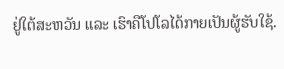ຢູ່ໃຕ້ສະຫວັນ ແລະ ເຮົາຄືໂປໂລໄດ້ກາຍເປັນຜູ້ຮັບໃຊ້.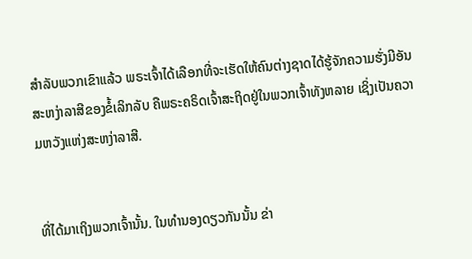ສຳລັບພວກເຂົາແລ້ວ ພຣະເຈົ້າໄດ້ເລືອກທີ່ຈະເຮັດໃຫ້ຄົນຕ່າງຊາດໄດ້ຮູ້ຈັກຄວາມຮັ່ງມີອັນສະຫງ່າລາສີຂອງຂໍ້ເລິກລັບ ຄືພຣະຄຣິດເຈົ້າສະຖິດຢູ່ໃນພວກເຈົ້າທັງຫລາຍ ເຊິ່ງເປັນຄວາມຫວັງແຫ່ງສະຫງ່າລາສີ.


ທີ່ໄດ້ມາເຖິງພວກເຈົ້ານັ້ນ. ໃນທຳນອງດຽວກັນນັ້ນ ຂ່າ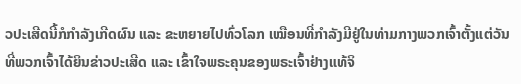ວປະເສີດນີ້ກໍກຳລັງເກີດຜົນ ແລະ ຂະຫຍາຍໄປທົ່ວໂລກ ເໝືອນທີ່ກຳລັງມີຢູ່ໃນທ່າມກາງພວກເຈົ້າຕັ້ງແຕ່ວັນທີ່ພວກເຈົ້າໄດ້ຍິນຂ່າວປະເສີດ ແລະ ເຂົ້າໃຈພຣະຄຸນຂອງພຣະເຈົ້າຢ່າງແທ້ຈິ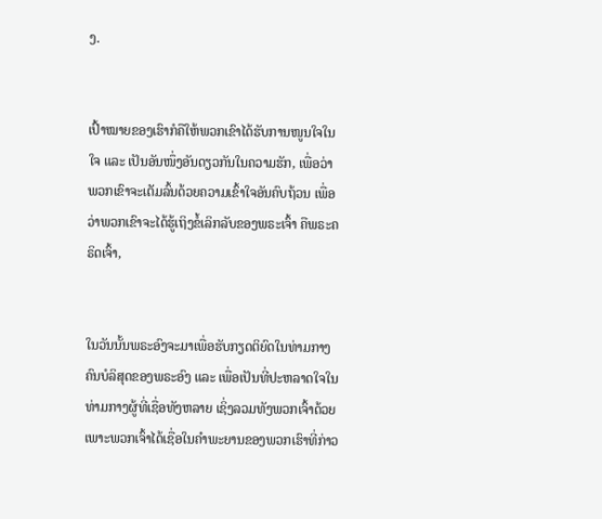ງ.


ເປົ້າໝາຍຂອງເຮົາກໍຄືໃຫ້ພວກເຂົາໄດ້ຮັບການໜູນໃຈໃນໃຈ ແລະ ເປັນອັນໜຶ່ງອັນດຽວກັນໃນຄວາມຮັກ, ເພື່ອວ່າພວກເຂົາຈະເຕັມລົ້ນດ້ວຍຄວາມເຂົ້າໃຈອັນຄົບຖ້ວນ ເພື່ອວ່າພວກເຂົາຈະໄດ້ຮູ້ເຖິງຂໍ້ເລິກລັບຂອງພຣະເຈົ້າ ຄືພຣະຄຣິດເຈົ້າ,


ໃນວັນນັ້ນພຣະອົງຈະມາເພື່ອຮັບກຽດຕິຍົດໃນທ່າມກາງຄົນບໍລິສຸດຂອງພຣະອົງ ແລະ ເພື່ອເປັນທີ່ປະຫລາດໃຈໃນທ່າມກາງຜູ້ທີ່ເຊື່ອທັງຫລາຍ ເຊິ່ງລວມທັງພວກເຈົ້າດ້ວຍ ເພາະພວກເຈົ້າໄດ້ເຊື່ອໃນຄຳພະຍານຂອງພວກເຮົາທີ່ກ່າວ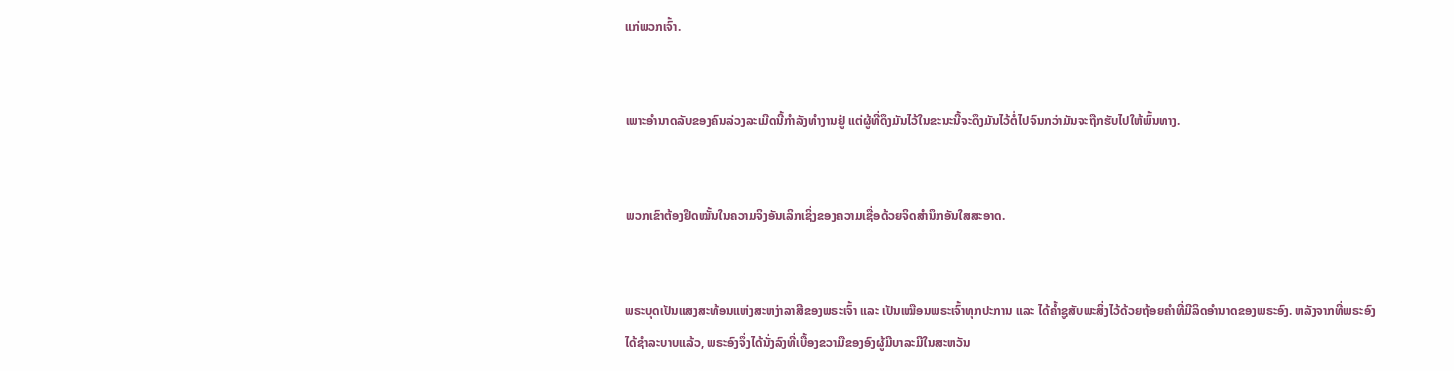ແກ່ພວກເຈົ້າ.


ເພາະອຳນາດລັບຂອງຄົນລ່ວງລະເມີດນີ້ກຳລັງທຳງານຢູ່ ແຕ່ຜູ້ທີ່ດຶງມັນໄວ້ໃນຂະນະນີ້ຈະດຶງມັນໄວ້ຕໍ່ໄປຈົນກວ່າມັນຈະຖືກຮັບໄປໃຫ້ພົ້ນທາງ.


ພວກເຂົາຕ້ອງຢຶດໝັ້ນໃນຄວາມຈິງອັນເລິກເຊິ່ງຂອງຄວາມເຊື່ອດ້ວຍຈິດສຳນຶກອັນໃສສະອາດ.


ພຣະບຸດເປັນແສງສະທ້ອນແຫ່ງສະຫງ່າລາສີຂອງພຣະເຈົ້າ ແລະ ເປັນເໝືອນພຣະເຈົ້າທຸກປະການ ແລະ ໄດ້ຄ້ຳຊູສັບພະສິ່ງໄວ້ດ້ວຍຖ້ອຍຄຳທີ່ມີລິດອຳນາດຂອງພຣະອົງ. ຫລັງຈາກທີ່ພຣະອົງໄດ້ຊຳລະບາບແລ້ວ, ພຣະອົງຈຶ່ງໄດ້ນັ່ງລົງທີ່ເບື້ອງຂວາມືຂອງອົງຜູ້ມີບາລະມີໃນສະຫວັນ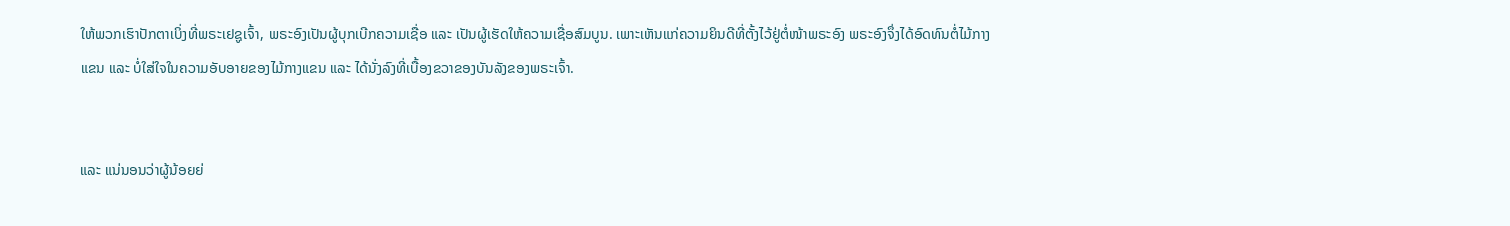ໃຫ້ພວກເຮົາປັກຕາເບິ່ງທີ່ພຣະເຢຊູເຈົ້າ, ພຣະອົງເປັນຜູ້ບຸກເບີກຄວາມເຊື່ອ ແລະ ເປັນຜູ້ເຮັດໃຫ້ຄວາມເຊື່ອສົມບູນ. ເພາະເຫັນແກ່ຄວາມຍິນດີທີ່ຕັ້ງໄວ້ຢູ່ຕໍ່ໜ້າພຣະອົງ ພຣະອົງຈຶ່ງໄດ້ອົດທົນຕໍ່ໄມ້ກາງແຂນ ແລະ ບໍ່ໃສ່ໃຈໃນຄວາມອັບອາຍຂອງໄມ້ກາງແຂນ ແລະ ໄດ້ນັ່ງລົງທີ່ເບື້ອງຂວາຂອງບັນລັງຂອງພຣະເຈົ້າ.


ແລະ ແນ່ນອນວ່າຜູ້ນ້ອຍຍ່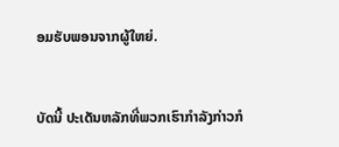ອມຮັບພອນຈາກຜູ້ໃຫຍ່.


ບັດນີ້ ປະເດັນຫລັກທີ່ພວກເຮົາກຳລັງກ່າວກໍ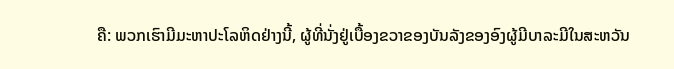ຄື: ພວກເຮົາມີມະຫາປະໂລຫິດຢ່າງນີ້, ຜູ້ທີ່ນັ່ງຢູ່ເບື້ອງຂວາຂອງບັນລັງຂອງອົງຜູ້ມີບາລະມີໃນສະຫວັນ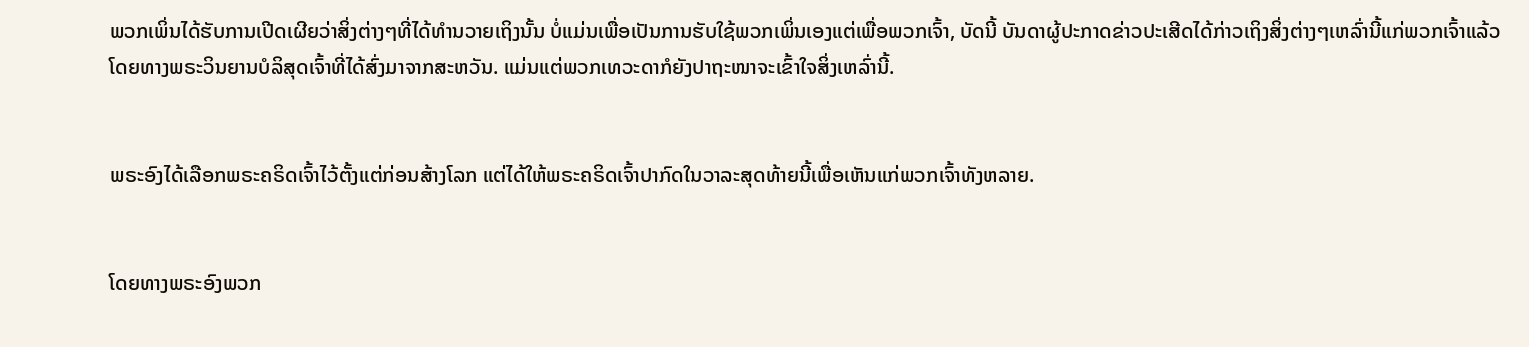ພວກເພິ່ນໄດ້ຮັບການເປີດເຜີຍວ່າສິ່ງຕ່າງໆທີ່ໄດ້ທຳນວາຍເຖິງນັ້ນ ບໍ່ແມ່ນເພື່ອເປັນການຮັບໃຊ້ພວກເພິ່ນເອງແຕ່ເພື່ອພວກເຈົ້າ, ບັດນີ້ ບັນດາຜູ້ປະກາດຂ່າວປະເສີດໄດ້ກ່າວເຖິງສິ່ງຕ່າງໆເຫລົ່ານີ້ແກ່ພວກເຈົ້າແລ້ວໂດຍທາງພຣະວິນຍານບໍລິສຸດເຈົ້າທີ່ໄດ້ສົ່ງມາຈາກສະຫວັນ. ແມ່ນແຕ່ພວກເທວະດາກໍຍັງປາຖະໜາຈະເຂົ້າໃຈສິ່ງເຫລົ່ານີ້.


ພຣະອົງໄດ້ເລືອກພຣະຄຣິດເຈົ້າໄວ້ຕັ້ງແຕ່ກ່ອນສ້າງໂລກ ແຕ່ໄດ້ໃຫ້ພຣະຄຣິດເຈົ້າປາກົດໃນວາລະສຸດທ້າຍນີ້ເພື່ອເຫັນແກ່ພວກເຈົ້າທັງຫລາຍ.


ໂດຍທາງພຣະອົງພວກ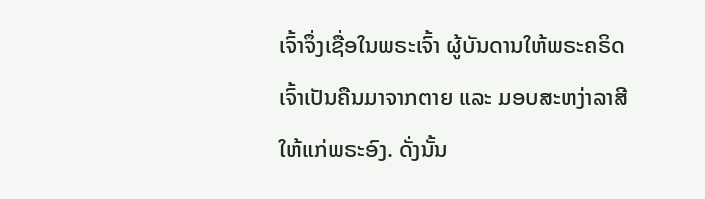ເຈົ້າຈຶ່ງເຊື່ອໃນພຣະເຈົ້າ ຜູ້ບັນດານໃຫ້ພຣະຄຣິດເຈົ້າເປັນຄືນມາຈາກຕາຍ ແລະ ມອບສະຫງ່າລາສີໃຫ້ແກ່ພຣະອົງ. ດັ່ງນັ້ນ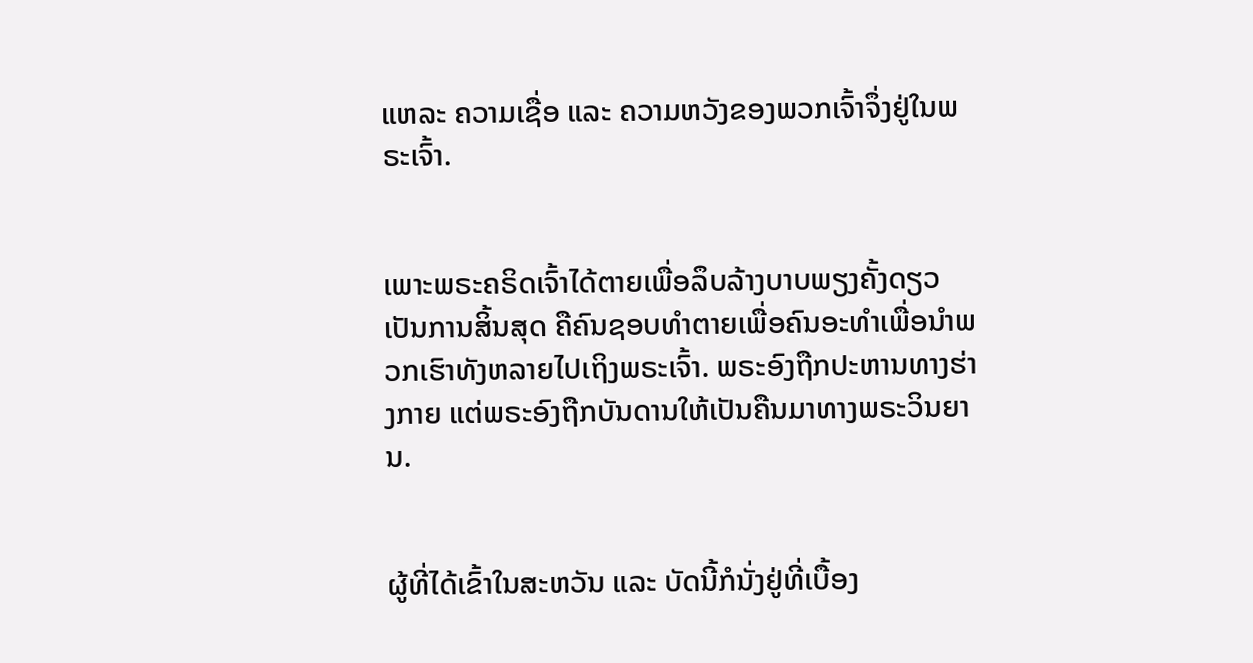ແຫລະ ຄວາມເຊື່ອ ແລະ ຄວາມຫວັງຂອງພວກເຈົ້າຈຶ່ງຢູ່ໃນພຣະເຈົ້າ.


ເພາະພຣະຄຣິດເຈົ້າໄດ້ຕາຍເພື່ອລຶບລ້າງບາບພຽງຄັ້ງດຽວເປັນການສິ້ນສຸດ ຄືຄົນຊອບທຳຕາຍເພື່ອຄົນອະທຳເພື່ອນຳພວກເຮົາທັງຫລາຍໄປເຖິງພຣະເຈົ້າ. ພຣະອົງຖືກປະຫານທາງຮ່າງກາຍ ແຕ່ພຣະອົງຖືກບັນດານໃຫ້ເປັນຄືນມາທາງພຣະວິນຍານ.


ຜູ້ທີ່ໄດ້ເຂົ້າໃນສະຫວັນ ແລະ ບັດນີ້ກໍນັ່ງຢູ່ທີ່ເບື້ອງ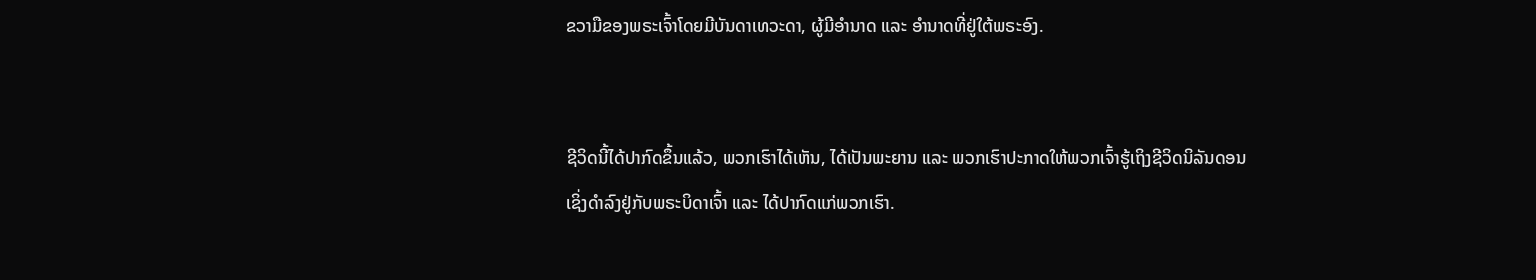ຂວາມືຂອງພຣະເຈົ້າໂດຍມີບັນດາເທວະດາ, ຜູ້ມີອຳນາດ ແລະ ອຳນາດທີ່ຢູ່ໃຕ້ພຣະອົງ.


ຊີວິດນີ້ໄດ້ປາກົດຂຶ້ນແລ້ວ, ພວກເຮົາໄດ້ເຫັນ, ໄດ້ເປັນພະຍານ ແລະ ພວກເຮົາປະກາດໃຫ້ພວກເຈົ້າຮູ້ເຖິງຊີວິດນິລັນດອນ ເຊິ່ງດຳລົງຢູ່ກັບພຣະບິດາເຈົ້າ ແລະ ໄດ້ປາກົດແກ່ພວກເຮົາ.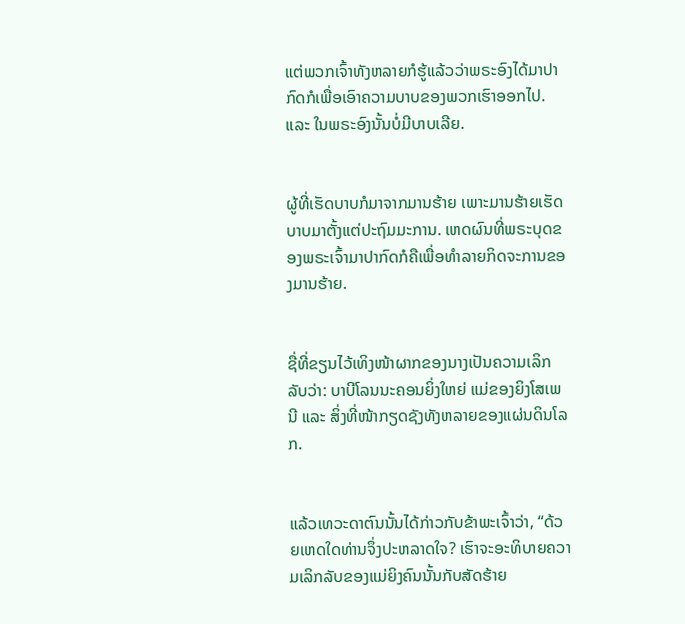ແຕ່ພວກເຈົ້າທັງຫລາຍກໍຮູ້ແລ້ວວ່າພຣະອົງໄດ້ມາປາກົດກໍເພື່ອເອົາຄວາມບາບຂອງພວກເຮົາອອກໄປ. ແລະ ໃນພຣະອົງນັ້ນບໍ່ມີບາບເລີຍ.


ຜູ້ທີ່ເຮັດບາບກໍມາຈາກມານຮ້າຍ ເພາະມານຮ້າຍເຮັດບາບມາຕັ້ງແຕ່ປະຖົມມະການ. ເຫດຜົນທີ່ພຣະບຸດຂອງພຣະເຈົ້າມາປາກົດກໍຄືເພື່ອທຳລາຍກິດຈະການຂອງມານຮ້າຍ.


ຊື່ທີ່ຂຽນໄວ້ເທິງໜ້າຜາກຂອງນາງເປັນຄວາມເລິກລັບວ່າ: ບາບີໂລນນະຄອນຍິ່ງໃຫຍ່ ແມ່ຂອງຍິງໂສເພນີ ແລະ ສິ່ງທີ່ໜ້າກຽດຊັງທັງຫລາຍຂອງແຜ່ນດິນໂລກ.


ແລ້ວເທວະດາຕົນນັ້ນໄດ້ກ່າວກັບຂ້າພະເຈົ້າວ່າ, “ດ້ວຍເຫດໃດທ່ານຈຶ່ງປະຫລາດໃຈ? ເຮົາຈະອະທິບາຍຄວາມເລິກລັບຂອງແມ່ຍິງຄົນນັ້ນກັບສັດຮ້າຍ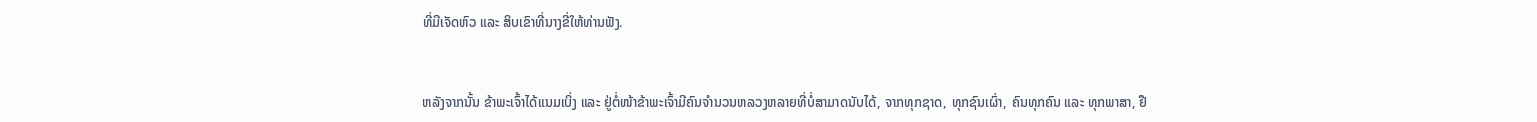ທີ່ມີເຈັດຫົວ ແລະ ສິບເຂົາທີ່ນາງຂີ່ໃຫ້ທ່ານຟັງ.


ຫລັງຈາກນັ້ນ ຂ້າພະເຈົ້າໄດ້ແນມເບິ່ງ ແລະ ຢູ່ຕໍ່ໜ້າຂ້າພະເຈົ້າມີຄົນຈໍານວນຫລວງຫລາຍທີ່ບໍ່ສາມາດນັບໄດ້, ຈາກທຸກຊາດ, ທຸກຊົນເຜົ່າ, ຄົນທຸກຄົນ ແລະ ທຸກພາສາ, ຢື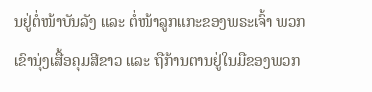ນຢູ່ຕໍ່ໜ້າບັນລັງ ແລະ ຕໍ່ໜ້າລູກແກະຂອງພຣະເຈົ້າ ພວກເຂົານຸ່ງເສື້ອຄຸມສີຂາວ ແລະ ຖືກ້ານຕານຢູ່ໃນມືຂອງພວກ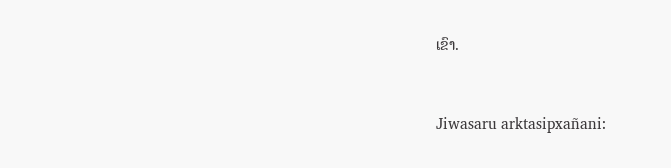ເຂົາ.


Jiwasaru arktasipxañani: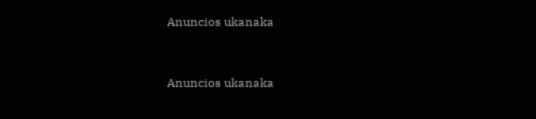Anuncios ukanaka


Anuncios ukanaka